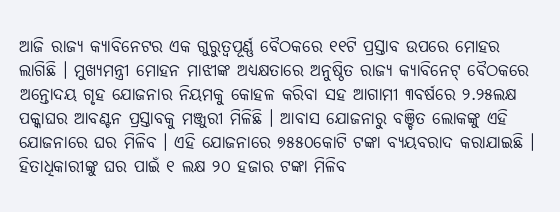ଆଜି ରାଜ୍ୟ କ୍ୟାବିନେଟର ଏକ ଗୁରୁତ୍ୱପୂର୍ଣ୍ଣ ବୈଠକରେ ୧୧ଟି ପ୍ରସ୍ତାବ ଉପରେ ମୋହର ଲାଗିଛି । ମୁଖ୍ୟମନ୍ତ୍ରୀ ମୋହନ ମାଝୀଙ୍କ ଅଧ୍ୟକ୍ଷତାରେ ଅନୁଷ୍ଠିତ ରାଜ୍ୟ କ୍ୟାବିନେଟ୍ ବୈଠକରେ ଅନ୍ତୋଦୟ ଗୃହ ଯୋଜନାର ନିୟମକୁ କୋହଳ କରିବା ସହ ଆଗାମୀ ୩ବର୍ଷରେ ୨.୨୫ଲକ୍ଷ ପକ୍କାଘର ଆବଣ୍ଟନ ପ୍ରସ୍ତାବକୁ ମଞ୍ଜୁରୀ ମିଳିଛି । ଆବାସ ଯୋଜନାରୁ ବଞ୍ଚିତ ଲୋକଙ୍କୁ ଏହି ଯୋଜନାରେ ଘର ମିଳିବ । ଏହି ଯୋଜନାରେ ୭୫୫୦କୋଟି ଟଙ୍କା ବ୍ୟୟବରାଦ କରାଯାଇଛି । ହିତାଧିକାରୀଙ୍କୁ ଘର ପାଇଁ ୧ ଲକ୍ଷ ୨୦ ହଜାର ଟଙ୍କା ମିଳିବ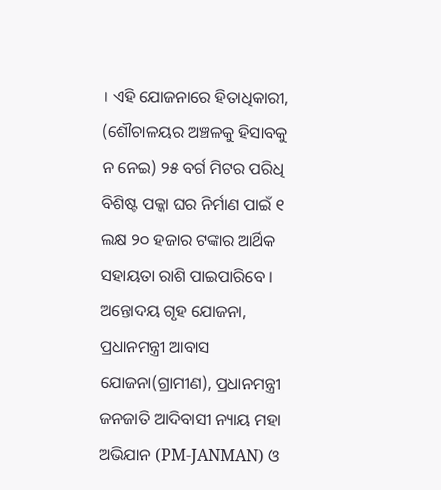। ଏହି ଯୋଜନାରେ ହିତାଧିକାରୀ, (ଶୌଚାଳୟର ଅଞ୍ଚଳକୁ ହିସାବକୁ ନ ନେଇ) ୨୫ ବର୍ଗ ମିଟର ପରିଧି ବିଶିଷ୍ଟ ପକ୍କା ଘର ନିର୍ମାଣ ପାଇଁ ୧ ଲକ୍ଷ ୨୦ ହଜାର ଟଙ୍କାର ଆର୍ଥିକ ସହାୟତା ରାଶି ପାଇପାରିବେ । ଅନ୍ତୋଦୟ ଗୃହ ଯୋଜନା, ପ୍ରଧାନମନ୍ତ୍ରୀ ଆବାସ ଯୋଜନା(ଗ୍ରାମୀଣ), ପ୍ରଧାନମନ୍ତ୍ରୀ ଜନଜାତି ଆଦିବାସୀ ନ୍ୟାୟ ମହା ଅଭିଯାନ (PM-JANMAN) ଓ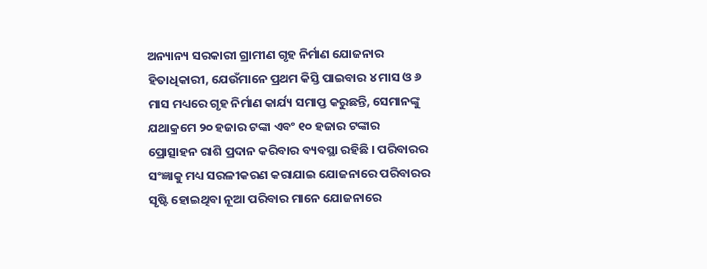ଅନ୍ୟାନ୍ୟ ସରକାରୀ ଗ୍ରାମୀଣ ଗୃହ ନିର୍ମାଣ ଯୋଜନାର ହିତାଧିକାରୀ, ଯେଉଁମାନେ ପ୍ରଥମ କିସ୍ତି ପାଇବାର ୪ ମାସ ଓ ୬ ମାସ ମଧ୍ୟରେ ଗୃହ ନିର୍ମାଣ କାର୍ଯ୍ୟ ସମାପ୍ତ କରୁଛନ୍ତି, ସେମାନଙ୍କୁ ଯଥାକ୍ରମେ ୨୦ ହଜାର ଟଙ୍କା ଏବଂ ୧୦ ହଜାର ଟଙ୍କାର ପ୍ରୋତ୍ସାହନ ରାଶି ପ୍ରଦାନ କରିବାର ବ୍ୟବସ୍ଥା ରହିଛି । ପରିବାରର ସଂଜ୍ଞାକୁ ମଧ୍ୟ ସରଳୀକରଣ କରାଯାଇ ଯୋଜନାରେ ପରିବାରର ସୃଷ୍ଟି ହୋଇଥିବା ନୂଆ ପରିବାର ମାନେ ଯୋଜନାରେ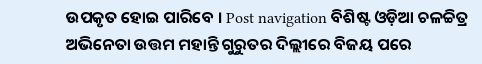ଉପକୃତ ହୋଇ ପାରିବେ । Post navigation ବିଶିଷ୍ଟ ଓଡ଼ିଆ ଚଳଚ୍ଚିତ୍ର ଅଭିନେତା ଉତ୍ତମ ମହାନ୍ତି ଗୁରୁତର ଦିଲ୍ଲୀରେ ବିଜୟ ପରେ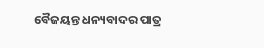ବୈଜୟନ୍ତ ଧନ୍ୟବାଦର ପାତ୍ର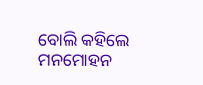ବୋଲି କହିଲେ ମନମୋହନ